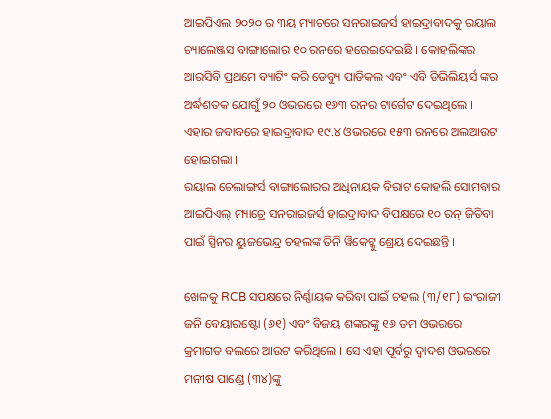ଆଇପିଏଲ ୨୦୨୦ ର ୩ୟ ମ୍ୟାଚରେ ସନରାଇଜର୍ସ ହାଇଦ୍ରାବାଦକୁ ରୟାଲ ଚ୍ୟାଲେଞ୍ଜସ ବାଙ୍ଗାଲୋର ୧୦ ରନରେ ହରେଇଦେଇଛି । କୋହଲିଙ୍କର ଆରସିବି ପ୍ରଥମେ ବ୍ୟାଟିଂ କରି ଡେବ୍ୟୁ ପାଡିକଲ ଏବଂ ଏବି ଡିଭିଲିୟର୍ସ ଙ୍କର ଅର୍ଦ୍ଧଶତକ ଯୋଗୁଁ ୨୦ ଓଭରରେ ୧୬୩ ରନର ଟାର୍ଗେଟ ଦେଇଥିଲେ । ଏହାର ଜବାବରେ ହାଇଦ୍ରାବାଦ ୧୯.୪ ଓଭରରେ ୧୫୩ ରନରେ ଅଲଆଉଟ ହୋଇଗଲା ।
ରୟାଲ ଚେଲାଙ୍ଗର୍ସ ବାଙ୍ଗାଲୋରର ଅଧିନାୟକ ବିରାଟ କୋହଲି ସୋମବାର ଆଇପିଏଲ୍ ମ୍ୟାଚ୍ରେ ସନରାଇଜର୍ସ ହାଇଦ୍ରାବାଦ ବିପକ୍ଷରେ ୧୦ ରନ୍ ଜିତିବା ପାଇଁ ସ୍ପିନର ୟୁଜଭେନ୍ଦ୍ର ଚହଲଙ୍କ ତିନି ୱିକେଟ୍କୁ ଶ୍ରେୟ ଦେଇଛନ୍ତି ।

ଖେଳକୁ RCB ସପକ୍ଷରେ ନିର୍ଣ୍ଣାୟକ କରିବା ପାଇଁ ଚହଲ (୩/୧୮) ଇଂରାଜୀ ଜନି ବେୟାରଷ୍ଟୋ (୬୧) ଏବଂ ବିଜୟ ଶଙ୍କରଙ୍କୁ ୧୬ ତମ ଓଭରରେ କ୍ରମାଗତ ବଲରେ ଆଉଟ କରିଥିଲେ । ସେ ଏହା ପୂର୍ବରୁ ଦ୍ୱାଦଶ ଓଭରରେ ମନୀଷ ପାଣ୍ଡେ (୩୪)ଙ୍କୁ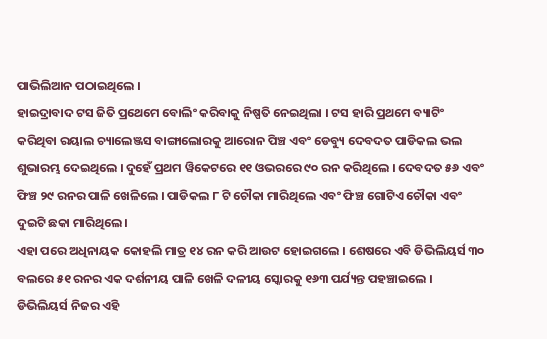ପାଭିଲିଆନ ପଠାଇଥିଲେ ।
ହାଇଦ୍ରାବାଦ ଟସ ଜିତି ପ୍ରଥେମେ ବୋଲିଂ କରିବାକୁ ନିଷ୍ପତି ନେଇଥିଲା । ଟସ ହାରି ପ୍ରଥମେ ବ୍ୟାଟିଂ କରିଥିବା ରୟାଲ ଚ୍ୟାଲେଞ୍ଜସ ବାଙ୍ଗାଲୋରକୁ ଆରୋନ ପିଞ୍ଚ ଏବଂ ଡେବ୍ୟୁ ଦେବଦତ ପାଡିକଲ ଭଲ ଶୁଭାରମ୍ଭ ଦେଇଥିଲେ । ଦୁହେଁ ପ୍ରଥମ ୱିକେଟରେ ୧୧ ଓଭରରେ ୯୦ ରନ କରିଥିଲେ । ଦେବଦତ ୫୬ ଏବଂ ଫିଞ୍ଚ ୨୯ ରନର ପାଳି ଖେଳିଲେ । ପାଡିକଲ ୮ ଟି ଚୌକା ମାରିଥିଲେ ଏବଂ ଫିଞ୍ଚ ଗୋଟିଏ ଚୌକା ଏବଂ ଦୁଇଟି ଛକା ମାରିଥିଲେ ।
ଏହା ପରେ ଅଧିନାୟକ କୋହଲି ମାତ୍ର ୧୪ ରନ କରି ଆଉଟ ହୋଇଗଲେ । ଶେଷରେ ଏବି ଡିଭିଲିୟର୍ସ ୩୦ ବଲରେ ୫୧ ରନର ଏକ ଦର୍ଶନୀୟ ପାଳି ଖେଳି ଦଳୀୟ ସ୍କୋରକୁ ୧୬୩ ପର୍ଯ୍ୟନ୍ତ ପହଞ୍ଚାଇଲେ । ଡିଭିଲିୟର୍ସ ନିଜର ଏହି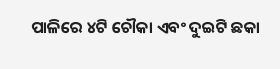ପାଳିରେ ୪ଟି ଚୌକା ଏବଂ ଦୁଇଟି ଛକା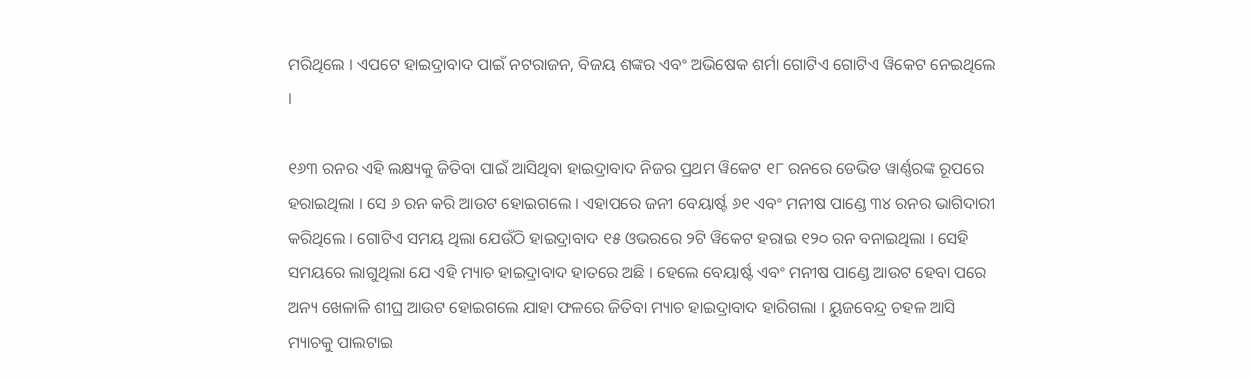ମରିଥିଲେ । ଏପଟେ ହାଇଦ୍ରାବାଦ ପାଇଁ ନଟରାଜନ, ବିଜୟ ଶଙ୍କର ଏବଂ ଅଭିଷେକ ଶର୍ମା ଗୋଟିଏ ଗୋଟିଏ ୱିକେଟ ନେଇଥିଲେ ।

୧୬୩ ରନର ଏହି ଲକ୍ଷ୍ୟକୁ ଜିତିବା ପାଇଁ ଆସିଥିବା ହାଇଦ୍ରାବାଦ ନିଜର ପ୍ରଥମ ୱିକେଟ ୧୮ ରନରେ ଡେଭିଡ ୱାର୍ଣ୍ଣରଙ୍କ ରୂପରେ ହରାଇଥିଲା । ସେ ୬ ରନ କରି ଆଉଟ ହୋଇଗଲେ । ଏହାପରେ ଜନୀ ବେୟାର୍ଷ୍ଟ ୬୧ ଏବଂ ମନୀଷ ପାଣ୍ଡେ ୩୪ ରନର ଭାଗିଦାରୀ କରିଥିଲେ । ଗୋଟିଏ ସମୟ ଥିଲା ଯେଉଁଠି ହାଇଦ୍ରାବାଦ ୧୫ ଓଭରରେ ୨ଟି ୱିକେଟ ହରାଇ ୧୨୦ ରନ ବନାଇଥିଲା । ସେହି ସମୟରେ ଲାଗୁଥିଲା ଯେ ଏହି ମ୍ୟାଚ ହାଇଦ୍ରାବାଦ ହାତରେ ଅଛି । ହେଲେ ବେୟାର୍ଷ୍ଟ ଏବଂ ମନୀଷ ପାଣ୍ଡେ ଆଉଟ ହେବା ପରେ ଅନ୍ୟ ଖେଳାଳି ଶୀଘ୍ର ଆଉଟ ହୋଇଗଲେ ଯାହା ଫଳରେ ଜିତିବା ମ୍ୟାଚ ହାଇଦ୍ରାବାଦ ହାରିଗଲା । ୟୁଜବେନ୍ଦ୍ର ଚହଳ ଆସି ମ୍ୟାଚକୁ ପାଲଟାଇ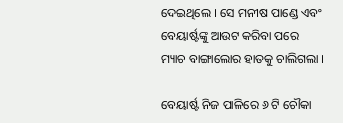ଦେଇଥିଲେ । ସେ ମନୀଷ ପାଣ୍ଡେ ଏବଂ ବେୟାର୍ଷ୍ଟଙ୍କୁ ଆଉଟ କରିବା ପରେ ମ୍ୟାଚ ବାଙ୍ଗାଲୋର ହାତକୁ ଚାଲିଗଲା ।

ବେୟାର୍ଷ୍ଟ ନିଜ ପାଳିରେ ୬ ଟି ଚୌକା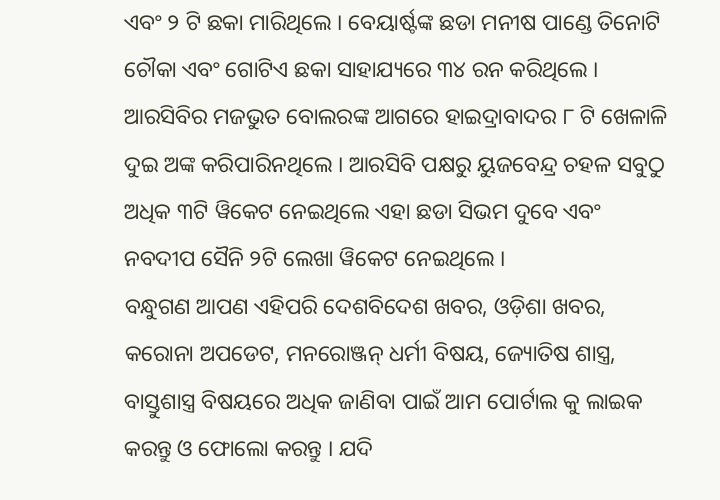ଏବଂ ୨ ଟି ଛକା ମାରିଥିଲେ । ବେୟାର୍ଷ୍ଟଙ୍କ ଛଡା ମନୀଷ ପାଣ୍ଡେ ତିନୋଟି ଚୌକା ଏବଂ ଗୋଟିଏ ଛକା ସାହାଯ୍ୟରେ ୩୪ ରନ କରିଥିଲେ । ଆରସିବିର ମଜଭୁତ ବୋଲରଙ୍କ ଆଗରେ ହାଇଦ୍ରାବାଦର ୮ ଟି ଖେଳାଳି ଦୁଇ ଅଙ୍କ କରିପାରିନଥିଲେ । ଆରସିବି ପକ୍ଷରୁ ୟୁଜବେନ୍ଦ୍ର ଚହଳ ସବୁଠୁ ଅଧିକ ୩ଟି ୱିକେଟ ନେଇଥିଲେ ଏହା ଛଡା ସିଭମ ଦୁବେ ଏବଂ ନବଦୀପ ସୈନି ୨ଟି ଲେଖା ୱିକେଟ ନେଇଥିଲେ ।
ବନ୍ଧୁଗଣ ଆପଣ ଏହିପରି ଦେଶବିଦେଶ ଖବର, ଓଡ଼ିଶା ଖବର, କରୋନା ଅପଡେଟ, ମନରୋଞ୍ଜନ୍ ଧର୍ମୀ ବିଷୟ, ଜ୍ୟୋତିଷ ଶାସ୍ତ୍ର, ବାସ୍ତୁଶାସ୍ତ୍ର ବିଷୟରେ ଅଧିକ ଜାଣିବା ପାଇଁ ଆମ ପୋର୍ଟାଲ କୁ ଲାଇକ କରନ୍ତୁ ଓ ଫୋଲୋ କରନ୍ତୁ । ଯଦି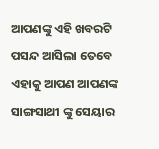ଆପଣଙ୍କୁ ଏହି ଖବରଟି ପସନ୍ଦ ଆସିଲା ତେବେ ଏହାକୁ ଆପଣ ଆପଣଙ୍କ ସାଙ୍ଗସାଥୀ ଙ୍କୁ ସେୟାର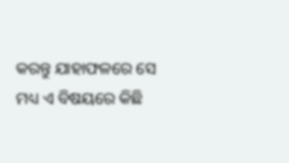କରନ୍ତୁ ଯାହାଫଳରେ ସେ ମଧ୍ୟ ଏ ବିଷୟରେ କିଛି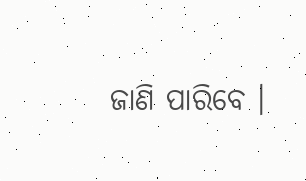ଜାଣି ପାରିବେ ।